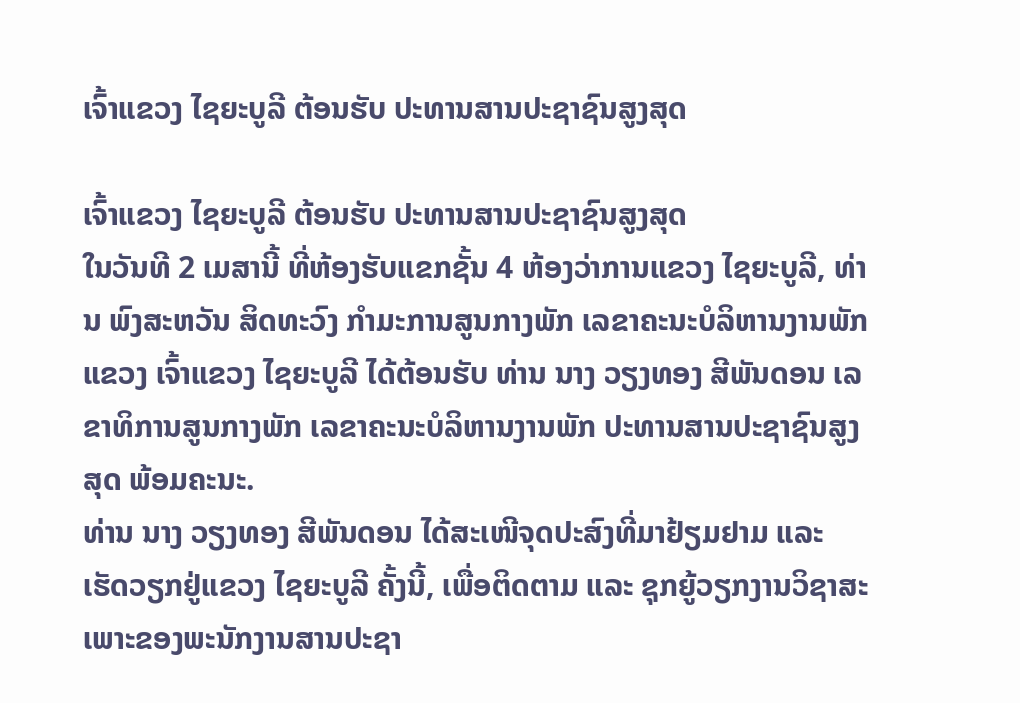ເຈົ້າແຂວງ ໄຊຍະບູລີ ຕ້ອນຮັບ ປະທານສານປະຊາຊົນສູງສຸດ

ເຈົ້າແຂວງ ໄຊຍະບູລີ ຕ້ອນຮັບ ປະທານສານປະຊາຊົນສູງສຸດ
ໃນວັນທີ 2 ເມສານີ້ ທີ່ຫ້ອງຮັບແຂກຊັ້ນ 4 ຫ້ອງວ່າການແຂວງ ໄຊຍະບູລີ, ທ່ານ ພົງສະຫວັນ ສິດທະວົງ ກໍາມະການສູນກາງພັກ ເລຂາຄະນະບໍລິຫານງານພັກແຂວງ ເຈົ້າແຂວງ ໄຊຍະບູລີ ໄດ້ຕ້ອນຮັບ ທ່ານ ນາງ ວຽງທອງ ສີພັນດອນ ເລຂາທິການສູນກາງພັກ ເລຂາຄະນະບໍລິຫານງານພັກ ປະທານສານປະຊາຊົນສູງສຸດ ພ້ອມຄະນະ.
ທ່ານ ນາງ ວຽງທອງ ສີພັນດອນ ໄດ້ສະເໜີຈຸດປະສົງທີ່ມາຢ້ຽມຢາມ ແລະ ເຮັດວຽກຢູ່ແຂວງ ໄຊຍະບູລີ ຄັ້ງນີ້, ເພື່ອຕິດຕາມ ແລະ ຊຸກຍູ້ວຽກງານວິຊາສະເພາະຂອງພະນັກງານສານປະຊາ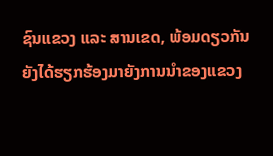ຊົນແຂວງ ແລະ ສານເຂດ, ພ້ອມດຽວກັນຍັງໄດ້ຮຽກຮ້ອງມາຍັງການນໍາຂອງແຂວງ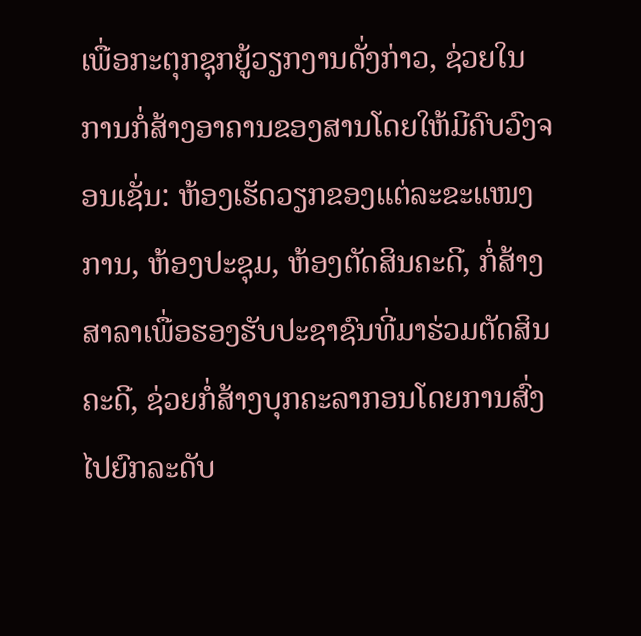ເພື່ອກະຕຸກຊຸກຍູ້ວຽກງານດັ່ງກ່າວ, ຊ່ວຍໃນການກໍ່ສ້າງອາຄານຂອງສານໂດຍໃຫ້ມີຄົບວົງຈອນເຊັ່ນ: ຫ້ອງເຮັດວຽກຂອງແຕ່ລະຂະແໜງການ, ຫ້ອງປະຊຸມ, ຫ້ອງຕັດສິນຄະດີ, ກໍ່ສ້າງສາລາເພື່ອຮອງຮັບປະຊາຊົນທີ່ມາຮ່ວມຕັດສິນຄະດີ, ຊ່ວຍກໍ່ສ້າງບຸກຄະລາກອນໂດຍການສົ່ງໄປຍົກລະດັບ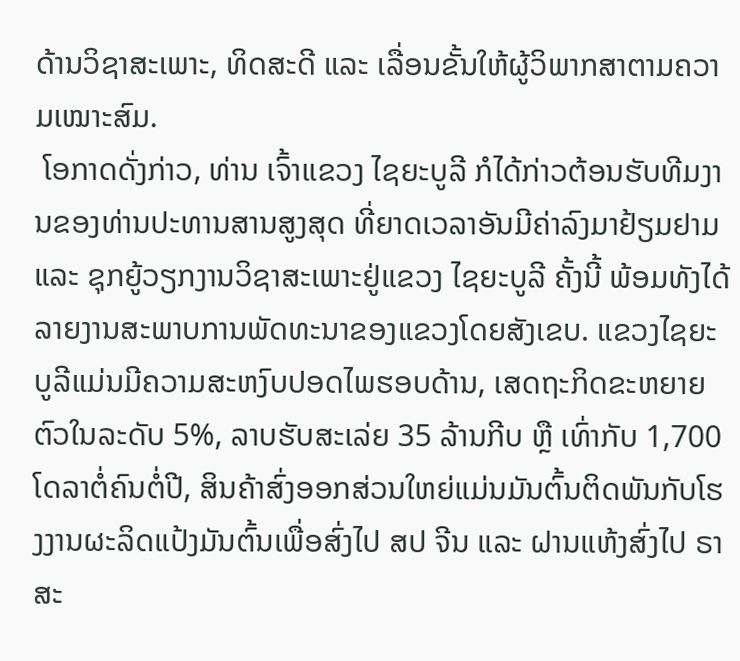ດ້ານວິຊາສະເພາະ, ທິດສະດີ ແລະ ເລື່ອນຂັ້ນໃຫ້ຜູ້ວິພາກສາຕາມຄວາມເໝາະສົມ.
 ໂອກາດດັ່ງກ່າວ, ທ່ານ ເຈົ້າແຂວງ ໄຊຍະບູລີ ກໍໄດ້ກ່າວຕ້ອນຮັບທີມງານຂອງທ່ານປະທານສານສູງສຸດ ທີ່ຍາດເວລາອັນມີຄ່າລົງມາຢ້ຽມຢາມ ແລະ ຊຸກຍູ້ວຽກງານວິຊາສະເພາະຢູ່ແຂວງ ໄຊຍະບູລີ ຄັ້ງນີ້ ພ້ອມທັງໄດ້ລາຍງານສະພາບການພັດທະນາຂອງແຂວງໂດຍສັງເຂບ. ແຂວງໄຊຍະບູລີແມ່ນມີຄວາມສະຫງົບປອດໄພຮອບດ້ານ, ເສດຖະກິດຂະຫຍາຍຕົວໃນລະດັບ 5%, ລາບຮັບສະເລ່ຍ 35 ລ້ານກີບ ຫຼື ເທົ່າກັບ 1,700 ໂດລາຕໍ່ຄົນຕໍ່ປີ, ສິນຄ້າສົ່ງອອກສ່ວນໃຫຍ່ແມ່ນມັນຕົ້ນຕິດພັນກັບໂຮງງານຜະລິດແປ້ງມັນຕົ້ນເພື່ອສົ່ງໄປ ສປ ຈີນ ແລະ ຝານແຫ້ງສົ່ງໄປ ຣາສະ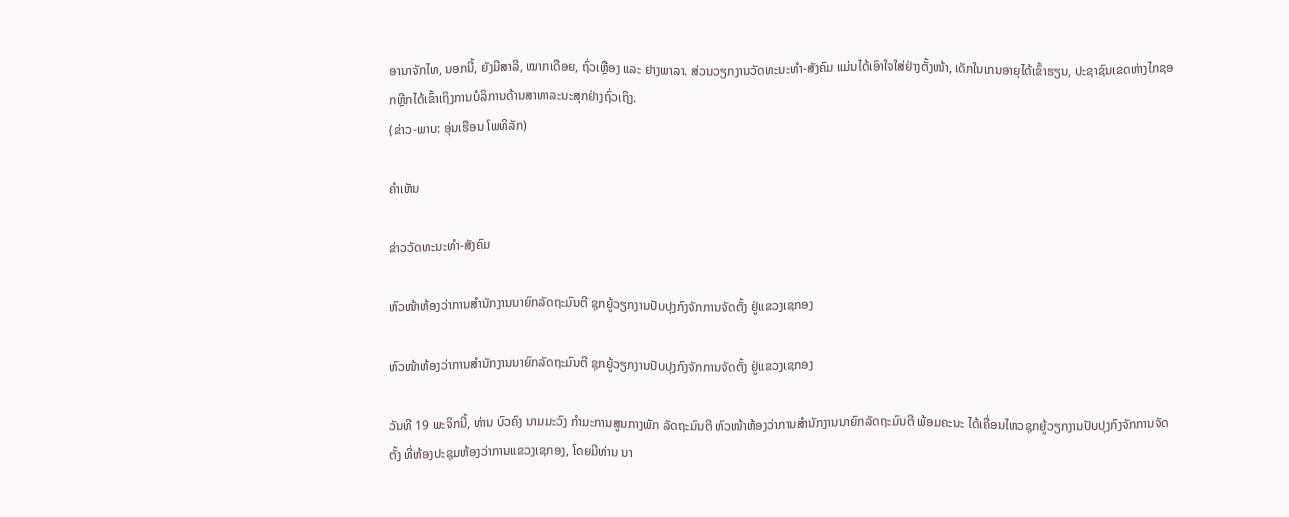ອານາຈັກໄທ, ນອກນີ້, ຍັງມີສາລີ, ໝາກເດືອຍ, ຖົ່ວເຫຼືອງ ແລະ ຢາງພາລາ. ສ່ວນວຽກງານວັດທະນະທໍາ-ສັງຄົມ ແມ່ນໄດ້ເອົາໃຈໃສ່ຢ່າງຕັ້ງໜ້າ, ເດັກໃນເກນອາຍຸໄດ້ເຂົ້າຮຽນ, ປະຊາຊົນເຂດຫ່າງໄກຊອກຫຼີກໄດ້ເຂົ້າເຖິງການບໍລິການດ້ານສາທາລະນະສຸກຢ່າງຖົ່ວເຖິງ.
(ຂ່າວ-ພາບ: ອຸ່ນເຮືອນ ໂພທິລັກ)

ຄໍາເຫັນ

ຂ່າວວັດທະນະທຳ-ສັງຄົມ

ຫົວໜ້າຫ້ອງວ່າການສໍານັກງານນາຍົກລັດຖະມົນຕີ ຊຸກຍູ້ວຽກງານປັບປຸງກົງຈັກການຈັດຕັ້ງ ຢູ່ແຂວງເຊກອງ

ຫົວໜ້າຫ້ອງວ່າການສໍານັກງານນາຍົກລັດຖະມົນຕີ ຊຸກຍູ້ວຽກງານປັບປຸງກົງຈັກການຈັດຕັ້ງ ຢູ່ແຂວງເຊກອງ

ວັນທີ 19 ພະຈິກນີ້, ທ່ານ ບົວຄົງ ນາມມະວົງ ກຳມະການສູນກາງພັກ ລັດຖະມົນຕີ ຫົວໜ້າຫ້ອງວ່າການສໍານັກງານນາຍົກລັດຖະມົນຕີ ພ້ອມຄະນະ ໄດ້ເຄື່ອນໄຫວຊຸກຍູ້ວຽກງານປັບປຸງກົງຈັກການຈັດຕັ້ງ ທີ່ຫ້ອງປະຊຸມຫ້ອງວ່າການແຂວງເຊກອງ, ໂດຍມີທ່ານ ນາ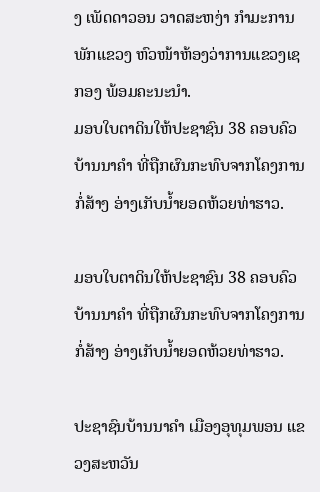ງ ເພັດດາວອນ ວາດສະຫງ່າ ກຳມະການພັກແຂວງ ຫົວໜ້າຫ້ອງວ່າການແຂວງເຊກອງ ພ້ອມຄະນະນໍາ.
ມອບໃບຕາດິນໃຫ້ປະຊາຊົນ 38 ຄອບຄົວ ບ້ານນາຄໍາ ທີ່ຖືກຜົນກະທົບຈາກໂຄງການກໍ່ສ້າງ ອ່າງເກັບນໍ້າຍອດຫ້ວຍທ່າຮາວ.

ມອບໃບຕາດິນໃຫ້ປະຊາຊົນ 38 ຄອບຄົວ ບ້ານນາຄໍາ ທີ່ຖືກຜົນກະທົບຈາກໂຄງການກໍ່ສ້າງ ອ່າງເກັບນໍ້າຍອດຫ້ວຍທ່າຮາວ.

ປະຊາຊົນບ້ານນາຄໍາ ເມືອງອຸທຸມພອນ ແຂວງສະຫວັນ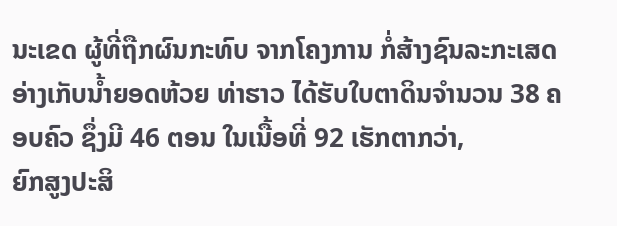ນະເຂດ ຜູ້ທີ່ຖືກຜົນກະທົບ ຈາກໂຄງການ ກໍ່ສ້າງຊົນລະກະເສດ ອ່າງເກັບນໍ້າຍອດຫ້ວຍ ທ່າຮາວ ໄດ້ຮັບໃບຕາດິນຈໍານວນ 38 ຄອບຄົວ ຊຶ່ງມີ 46 ຕອນ ໃນເນື້ອທີ່ 92 ເຮັກຕາກວ່າ,
ຍົກສູງປະສິ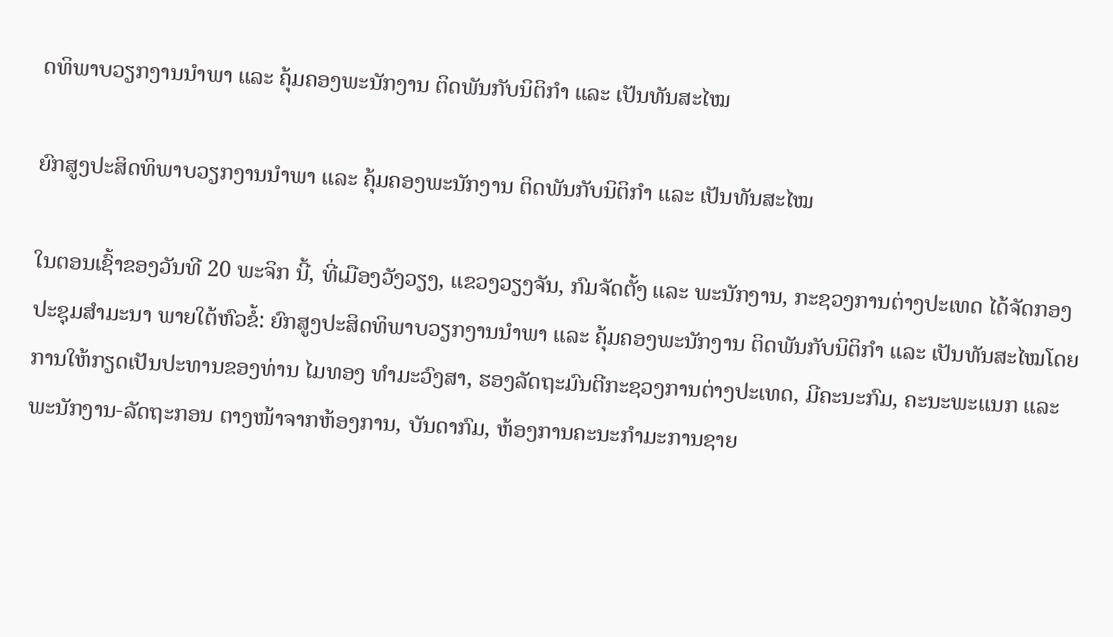ດທິພາບວຽກງານນຳພາ ແລະ ຄຸ້ມຄອງພະນັກງານ ຕິດພັນກັບນິຕິກຳ ແລະ ເປັນທັນສະໄໝ

ຍົກສູງປະສິດທິພາບວຽກງານນຳພາ ແລະ ຄຸ້ມຄອງພະນັກງານ ຕິດພັນກັບນິຕິກຳ ແລະ ເປັນທັນສະໄໝ

ໃນຕອນເຊົ້າຂອງວັນທີ 20 ພະຈິກ ນີ້, ທີ່ເມືອງວັງວຽງ, ແຂວງວຽງຈັນ, ກົມຈັດຕັ້ງ ແລະ ພະນັກງານ, ກະຊວງການຕ່າງປະເທດ ໄດ້ຈັດກອງປະຊຸມສໍາມະນາ ພາຍໃຕ້ຫົວຂໍ້: ຍົກສູງປະສິດທິພາບວຽກງານນຳພາ ແລະ ຄຸ້ມຄອງພະນັກງານ ຕິດພັນກັບນິຕິກຳ ແລະ ເປັນທັນສະໄໝໂດຍການໃຫ້ກຽດເປັນປະທານຂອງທ່ານ ໄມທອງ ທຳມະວົງສາ, ຮອງລັດຖະມົນຕີກະຊວງການຕ່າງປະເທດ, ມີຄະນະກົມ, ຄະນະພະແນກ ແລະ ພະນັກງານ-ລັດຖະກອນ ຕາງໜ້າຈາກຫ້ອງການ, ບັນດາກົມ, ຫ້ອງການຄະນະກໍາມະການຊາຍ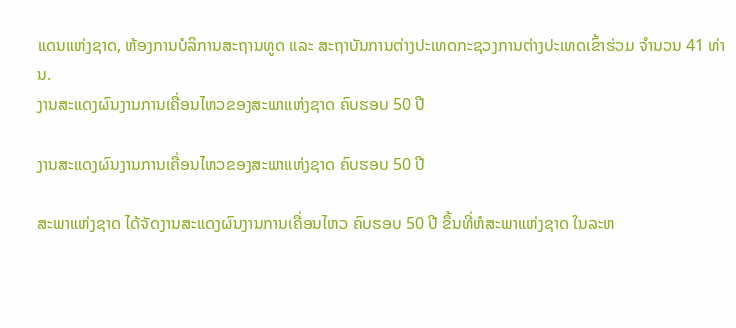ແດນແຫ່ງຊາດ, ຫ້ອງການບໍລິການສະຖານທູດ ແລະ ສະຖາບັນການຕ່າງປະເທດກະຊວງການຕ່າງປະເທດເຂົ້າຮ່ວມ ຈຳນວນ 41 ທ່ານ.
ງານສະແດງຜົນງານການເຄື່ອນໄຫວຂອງສະພາແຫ່ງຊາດ ຄົບຮອບ 50 ປີ

ງານສະແດງຜົນງານການເຄື່ອນໄຫວຂອງສະພາແຫ່ງຊາດ ຄົບຮອບ 50 ປີ

ສະພາແຫ່ງຊາດ ໄດ້ຈັດງານສະແດງຜົນງານການເຄື່ອນໄຫວ ຄົບຮອບ 50 ປີ ຂຶ້ນທີ່ຫໍສະພາແຫ່ງຊາດ ໃນລະຫ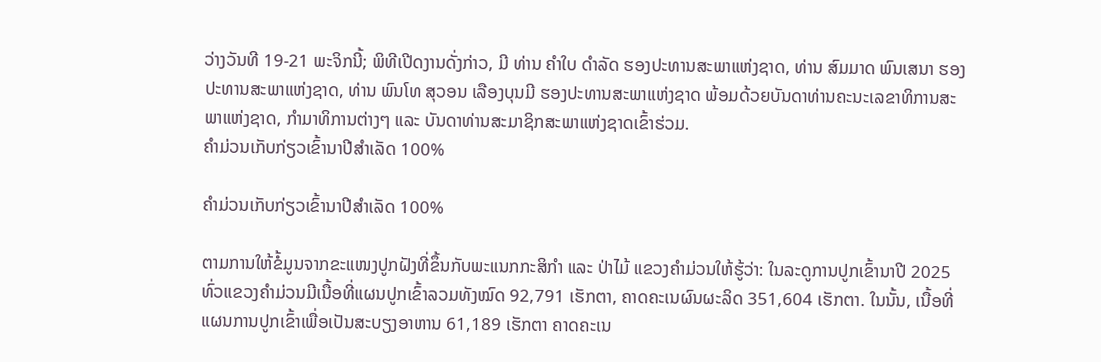ວ່າງວັນທີ 19-21 ພະຈິກນີ້; ພິທີເປີດງານດັ່ງກ່າວ, ມີ ທ່ານ ຄໍາໃບ ດໍາລັດ ຮອງປະທານສະພາແຫ່ງຊາດ, ທ່ານ ສົມມາດ ພົນເສນາ ຮອງປະທານສະພາແຫ່ງຊາດ, ທ່ານ ພົນໂທ ສຸວອນ ເລືອງບຸນມີ ຮອງປະທານສະພາແຫ່ງຊາດ ພ້ອມດ້ວຍບັນດາທ່ານຄະນະເລຂາທິການສະພາແຫ່ງຊາດ, ກໍາມາທິການຕ່າງໆ ແລະ ບັນດາທ່ານສະມາຊິກສະພາແຫ່ງຊາດເຂົ້າຮ່ວມ.
ຄໍາມ່ວນເກັບກ່ຽວເຂົ້ານາປີສໍາເລັດ 100%

ຄໍາມ່ວນເກັບກ່ຽວເຂົ້ານາປີສໍາເລັດ 100%

ຕາມການໃຫ້ຂໍ້ມູນຈາກຂະແໜງປູກຝັງທີ່ຂຶ້ນກັບພະແນກກະສິກໍາ ແລະ ປ່າໄມ້ ແຂວງຄໍາມ່ວນໃຫ້ຮູ້ວ່າ: ໃນລະດູການປູກເຂົ້ານາປີ 2025 ທົ່ວແຂວງຄໍາມ່ວນມີເນື້ອທີ່ແຜນປູກເຂົ້າລວມທັງໝົດ 92,791 ເຮັກຕາ, ຄາດຄະເນຜົນຜະລິດ 351,604 ເຮັກຕາ. ໃນນັ້ນ, ເນື້ອທີ່ແຜນການປູກເຂົ້າເພື່ອເປັນສະບຽງອາຫານ 61,189 ເຮັກຕາ ຄາດຄະເນ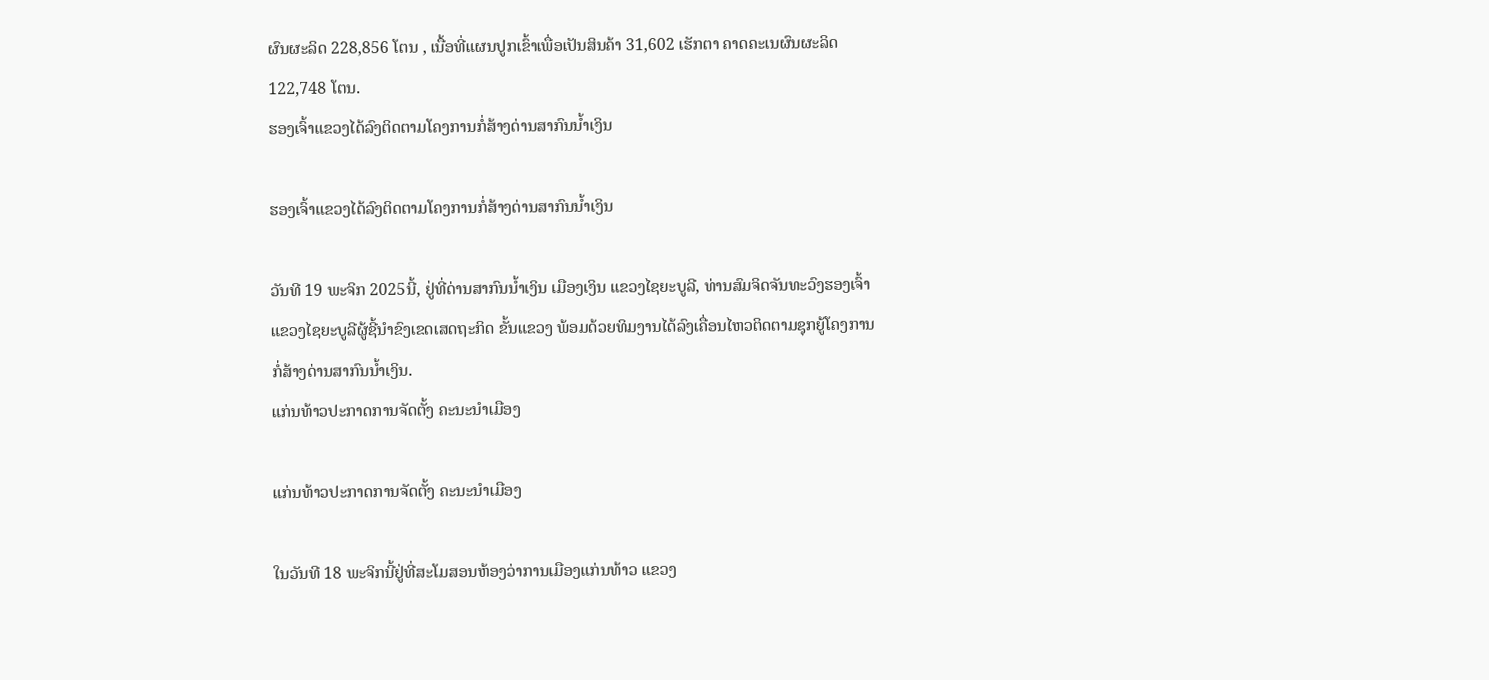ຜົນຜະລິດ 228,856 ໂຕນ , ເນື້ອທີ່ແຜນປູກເຂົ້າເພື່ອເປັນສິນຄ້າ 31,602 ເຮັກຕາ ຄາດຄະເນຜົນຜະລິດ 122,748 ໂຕນ.
ຮອງເຈົ້າແຂວງໄດ້ລົງຕິດຕາມໂຄງການກໍ່ສ້າງດ່ານສາກົນນໍ້າເງິນ

ຮອງເຈົ້າແຂວງໄດ້ລົງຕິດຕາມໂຄງການກໍ່ສ້າງດ່ານສາກົນນໍ້າເງິນ

ວັນທີ 19 ພະຈິກ 2025ນີ້, ຢູ່ທີ່ດ່ານສາກົນນໍ້າເງິນ ເມືອງເງິນ ແຂວງໄຊຍະບູລີ, ທ່ານສົມຈິດຈັນທະວົງຮອງເຈົ້າແຂວງໄຊຍະບູລີຜູ້ຊີ້ນໍາຂົງເຂດເສດຖະກິດ ຂັ້ນແຂວງ ພ້ອມດ້ວຍທິມງານໄດ້ລົງເຄື່ອນໄຫວຕິດຕາມຊຸກຍູ້ໂຄງການກໍ່ສ້າງດ່ານສາກົນນໍ້າເງິນ.
ແກ່ນທ້າວປະກາດການຈັດຕັ້ງ ຄະນະນໍາເມືອງ

ແກ່ນທ້າວປະກາດການຈັດຕັ້ງ ຄະນະນໍາເມືອງ

ໃນວັນທີ 18 ພະຈິກນີ້ຢູ່ທີ່ສະໂມສອນຫ້ອງວ່າການເມືອງແກ່ນທ້າວ ແຂວງ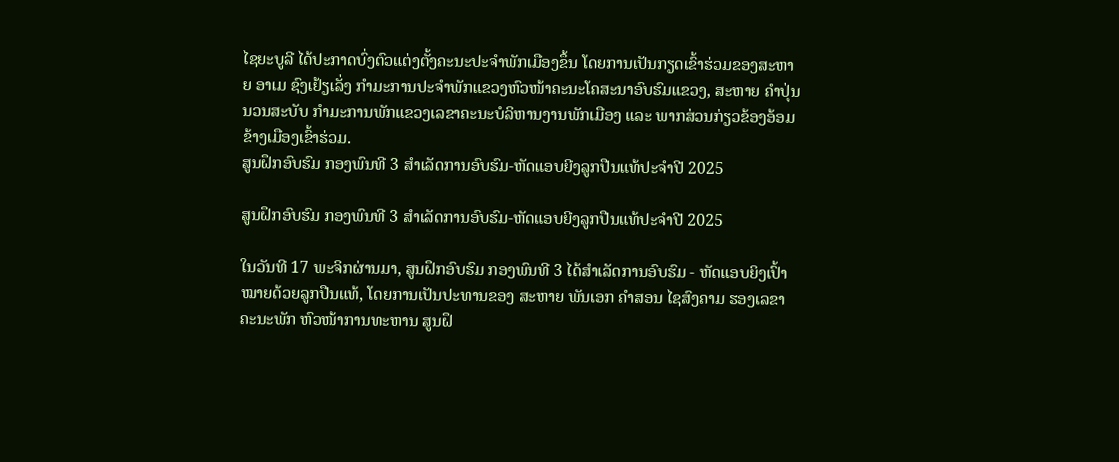ໄຊຍະບູລີ ໄດ້ປະກາດບົ່ງຕົວແຕ່ງຕັ້ງຄະນະປະຈໍາພັກເມືອງຂຶ້ນ ໂດຍການເປັນກຽດເຂົ້າຮ່ວມຂອງສະຫາຍ ອາເມ ຊົງເຢ້ຽເລັ່ງ ກໍາມະການປະຈໍາພັກແຂວງຫົວໜ້າຄະນະໂຄສະນາອົບຮົມແຂວງ, ສະຫາຍ ຄໍາປຸ່ນ ນວນສະບັບ ກໍາມະການພັກແຂວງເລຂາຄະນະບໍລິຫານງານພັກເມືອງ ແລະ ພາກສ່ວນກ່ຽວຂ້ອງອ້ອມຂ້າງເມືອງເຂົ້າຮ່ວມ.
ສູນຝຶກອົບຮົມ ກອງພົນທີ 3 ສໍາເລັດການອົບຮົມ-ຫັດແອບຍີງລູກປືນແທ້ປະຈໍາປີ 2025

ສູນຝຶກອົບຮົມ ກອງພົນທີ 3 ສໍາເລັດການອົບຮົມ-ຫັດແອບຍີງລູກປືນແທ້ປະຈໍາປີ 2025

ໃນວັນທີ 17 ພະຈິກຜ່ານມາ, ສູນຝຶກອົບຮົມ ກອງພົນທີ 3 ໄດ້ສໍາເລັດການອົບຮົມ - ຫັດແອບຍິງເປົ້າໝາຍດ້ວຍລູກປືນແທ້, ໂດຍການເປັນປະທານຂອງ ສະຫາຍ ພັນເອກ ຄໍາສອນ ໄຊສົງຄາມ ຮອງເລຂາຄະນະພັກ ຫົວໜ້າການທະຫານ ສູນຝຶ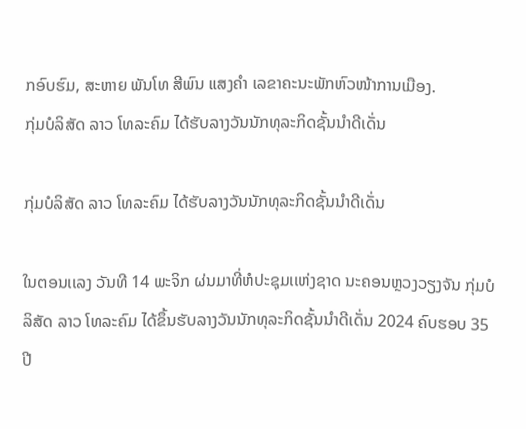ກອົບຮົມ, ສະຫາຍ ພັນໂທ ສີພົນ ແສງຄໍາ ເລຂາຄະນະພັກຫົວໜ້າການເມືອງ.
ກຸ່ມບໍລິສັດ ລາວ ໂທລະຄົມ ໄດ້ຮັບລາງວັນນັກທຸລະກິດຊັ້ນນໍາດີເດັ່ນ

ກຸ່ມບໍລິສັດ ລາວ ໂທລະຄົມ ໄດ້ຮັບລາງວັນນັກທຸລະກິດຊັ້ນນໍາດີເດັ່ນ

ໃນຕອນເເລງ ວັນທີ 14 ພະຈິກ ຜ່ນມາທີ່ຫໍປະຊຸມເເຫ່ງຊາດ ນະຄອນຫຼວງວຽງຈັນ ກຸ່ມບໍລິສັດ ລາວ ໂທລະຄົມ ໄດ້ຂຶ້ນຮັບລາງວັນນັກທຸລະກິດຊັ້ນນໍາດີເດັ່ນ 2024 ຄົບຮອບ 35 ປີ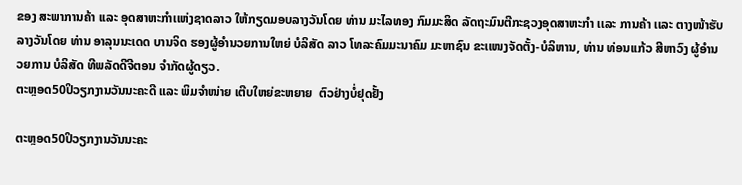ຂອງ ສະພາການຄ້າ ເເລະ ອຸດສາຫະກຳເເຫ່ງຊາດລາວ ໃຫ້ກຽດມອບລາງວັນໂດຍ ທ່ານ ມະໄລທອງ ກົມມະສິດ ລັດຖະມົນຕີກະຊວງອຸດສາຫະກຳ ເເລະ ການຄ້າ ເເລະ ຕາງໜ້າຮັບລາງວັນໂດຍ ທ່ານ ອາລຸນນະເດດ ບານຈິດ ຮອງຜູ້ອຳນວຍການໃຫຍ່ ບໍລິສັດ ລາວ ໂທລະຄົມມະນາຄົມ ມະຫາຊົນ ຂະເເໜງຈັດຕັ້ງ-ບໍລິຫານ, ທ່ານ ທ່ອນເເກ້ວ ສີຫາວົງ ຜູ້ອຳນວຍການ ບໍລິສັດ ທີພລັດດີຈີຕອນ ຈຳກັດຜູ້ດຽວ.
ຕະຫຼອດ50ປິວຽກງານວັນນະຄະດີ ແລະ ພິມຈຳໜ່າຍ ເຕີບໃຫຍ່ຂະຫຍາຍ  ຕົວຢ່າງບໍ່ຢຸດຢັ້ງ

ຕະຫຼອດ50ປິວຽກງານວັນນະຄະ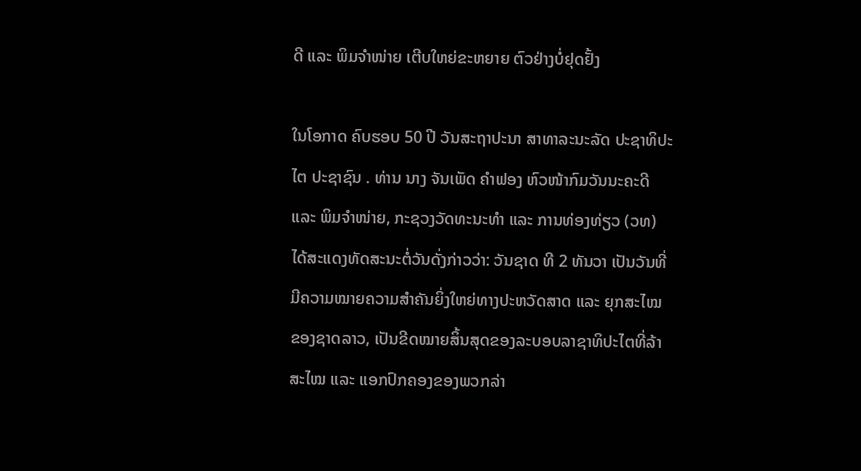ດີ ແລະ ພິມຈຳໜ່າຍ ເຕີບໃຫຍ່ຂະຫຍາຍ ຕົວຢ່າງບໍ່ຢຸດຢັ້ງ

ໃນໂອກາດ ຄົບຮອບ 50 ປີ ວັນສະຖາປະນາ ສາທາລະນະລັດ ປະຊາທິປະໄຕ ປະຊາຊົນ . ທ່ານ ນາງ ຈັນເພັດ ຄຳຟອງ ຫົວໜ້າກົມວັນນະຄະດີ ແລະ ພິມຈຳໜ່າຍ, ກະຊວງວັດທະນະທໍາ ແລະ ການທ່ອງທ່ຽວ (ວທ) ໄດ້ສະແດງທັດສະນະຕໍ່ວັນດັ່ງກ່າວວ່າ: ວັນຊາດ ທີ 2 ທັນວາ ເປັນວັນທີ່ມີຄວາມໝາຍຄວາມສຳຄັນຍິ່ງໃຫຍ່ທາງປະຫວັດສາດ ແລະ ຍຸກສະໄໝຂອງຊາດລາວ, ເປັນຂີດໝາຍສິ້ນສຸດຂອງລະບອບລາຊາທິປະໄຕທີ່ລ້າສະໄໝ ແລະ ແອກປົກຄອງຂອງພວກລ່າ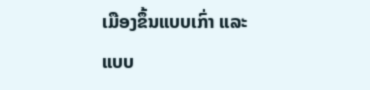ເມືອງຂຶ້ນແບບເກົ່າ ແລະ ແບບ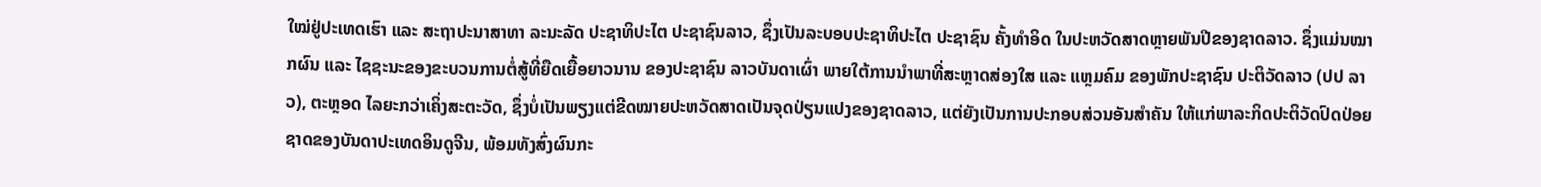ໃໝ່ຢູ່ປະເທດເຮົາ ແລະ ສະຖາປະນາສາທາ ລະນະລັດ ປະຊາທິປະໄຕ ປະຊາຊົນລາວ, ຊຶ່ງເປັນລະບອບປະຊາທິປະໄຕ ປະຊາຊົນ ຄັ້ງທຳອິດ ໃນປະຫວັດສາດຫຼາຍພັນປີຂອງຊາດລາວ. ຊຶ່ງແມ່ນໝາກຜົນ ແລະ ໄຊຊະນະຂອງຂະບວນການຕໍ່ສູ້ທີ່ຍືດເຍື້ອຍາວນານ ຂອງປະຊາຊົນ ລາວບັນດາເຜົ່າ ພາຍໃຕ້ການນຳພາທີ່ສະຫຼາດສ່ອງໃສ ແລະ ແຫຼມຄົມ ຂອງພັກປະຊາຊົນ ປະຕິວັດລາວ (ປປ ລາວ), ຕະຫຼອດ ໄລຍະກວ່າເຄິ່ງສະຕະວັດ, ຊຶ່ງບໍ່ເປັນພຽງແຕ່ຂີດໝາຍປະຫວັດສາດເປັນຈຸດປ່ຽນແປງຂອງຊາດລາວ, ແຕ່ຍັງເປັນການປະກອບສ່ວນອັນສຳຄັນ ໃຫ້ແກ່ພາລະກິດປະຕິວັດປົດປ່ອຍຊາດຂອງບັນດາປະເທດອິນດູຈີນ, ພ້ອມທັງສົ່ງຜົນກະ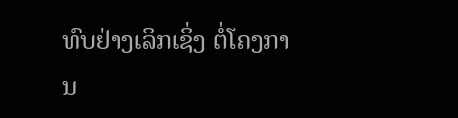ທົບຢ່າງເລິກເຊິ່ງ ຕໍ່ໂຄງການ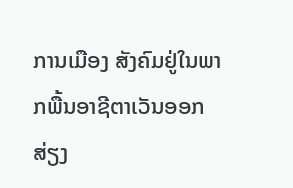ການເມືອງ ສັງຄົມຢູ່ໃນພາກພື້ນອາຊີຕາເວັນອອກສ່ຽງ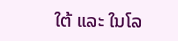ໃຕ້ ແລະ ໃນໂລ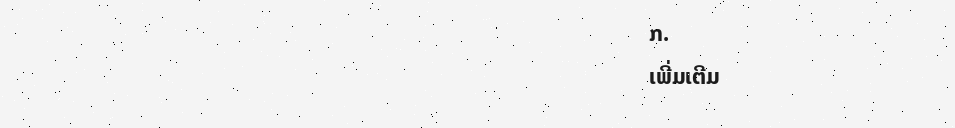ກ.
ເພີ່ມເຕີມ